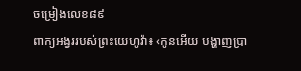ចម្រៀងលេខ៨៩
ពាក្យអង្វររបស់ព្រះយេហូវ៉ា៖ ‹កូនអើយ បង្ហាញប្រា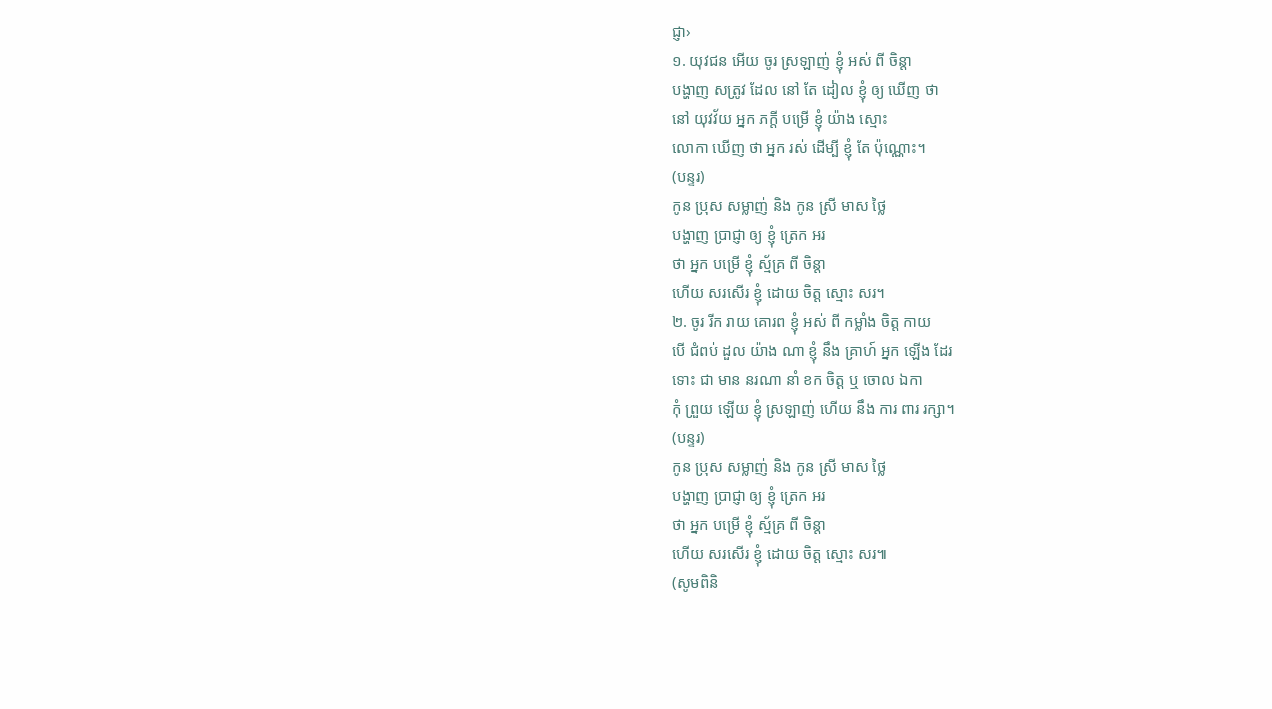ជ្ញា›
១. យុវជន អើយ ចូរ ស្រឡាញ់ ខ្ញុំ អស់ ពី ចិន្ដា
បង្ហាញ សត្រូវ ដែល នៅ តែ ដៀល ខ្ញុំ ឲ្យ ឃើញ ថា
នៅ យុវវ័យ អ្នក ភក្ដី បម្រើ ខ្ញុំ យ៉ាង ស្មោះ
លោកា ឃើញ ថា អ្នក រស់ ដើម្បី ខ្ញុំ តែ ប៉ុណ្ណោះ។
(បន្ទរ)
កូន ប្រុស សម្លាញ់ និង កូន ស្រី មាស ថ្លៃ
បង្ហាញ ប្រាជ្ញា ឲ្យ ខ្ញុំ ត្រេក អរ
ថា អ្នក បម្រើ ខ្ញុំ ស្ម័គ្រ ពី ចិន្ដា
ហើយ សរសើរ ខ្ញុំ ដោយ ចិត្ត ស្មោះ សរ។
២. ចូរ រីក រាយ គោរព ខ្ញុំ អស់ ពី កម្លាំង ចិត្ត កាយ
បើ ជំពប់ ដួល យ៉ាង ណា ខ្ញុំ នឹង គ្រាហ៍ អ្នក ឡើង ដែរ
ទោះ ជា មាន នរណា នាំ ខក ចិត្ត ឬ ចោល ឯកា
កុំ ព្រួយ ឡើយ ខ្ញុំ ស្រឡាញ់ ហើយ នឹង ការ ពារ រក្សា។
(បន្ទរ)
កូន ប្រុស សម្លាញ់ និង កូន ស្រី មាស ថ្លៃ
បង្ហាញ ប្រាជ្ញា ឲ្យ ខ្ញុំ ត្រេក អរ
ថា អ្នក បម្រើ ខ្ញុំ ស្ម័គ្រ ពី ចិន្ដា
ហើយ សរសើរ ខ្ញុំ ដោយ ចិត្ត ស្មោះ សរ៕
(សូមពិនិ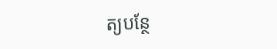ត្យបន្ថែ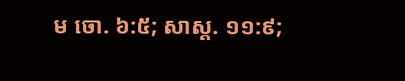ម ចោ. ៦:៥; សាស្ដ. ១១:៩;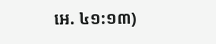អេ. ៤១:១៣)